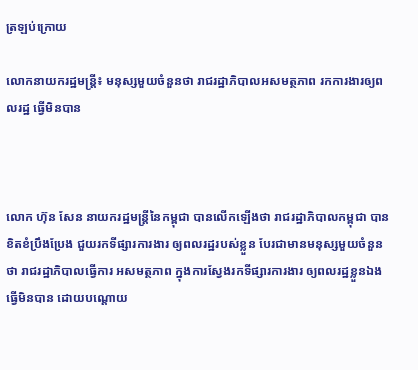ត្រឡប់ក្រោយ

លោកនាយករដ្ឋមន្រ្តី៖ មនុស្សមួយចំនួនថា រាជរដ្ឋាភិបាលអសមត្ថភាព រកការងារឲ្យពលរដ្ឋ ធ្វើមិនបាន



លោក ហ៊ុន សែន នាយករដ្ឋមន្រ្តីនៃកម្ពុជា បានលើកឡើងថា រាជរដ្ឋាភិបាលកម្ពុជា បានខិតខំប្រឹងប្រែង ជួយរកទីផ្សារការងារ ឲ្យពលរដ្ឋរបស់ខ្លួន បែរជាមានមនុស្សមួយចំនួនថា រាជរដ្ឋាភិបាលធ្វើការ អសមត្ថភាព ក្នុងការស្វែងរកទីផ្សារការងារ ឲ្យពលរដ្ឋខ្លួនឯងធ្វើមិនបាន ដោយបណ្ដោយ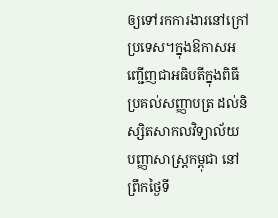ឲ្យទៅរកការងារនៅក្រៅប្រទេស។ក្នុងឱកាសអញ្ជើញជាអធិបតីក្នុងពិធី ប្រគល់សញ្ញាបត្រ ដល់និស្សិតសាកលវិទ្យាល័យ បញ្ញាសាស្រ្តកម្ពុជា នៅព្រឹកថ្ងៃទី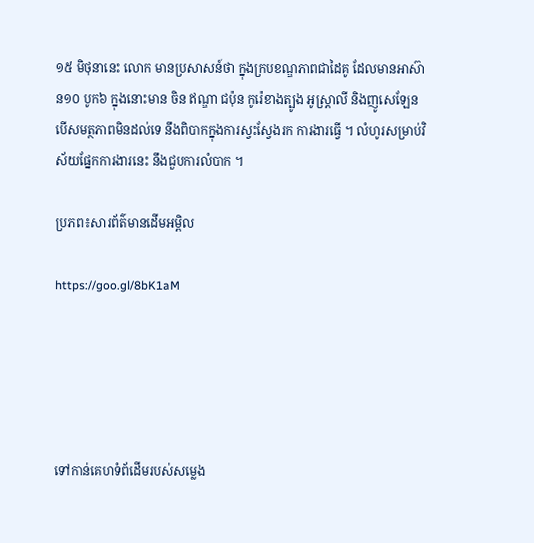១៥ មិថុនានេះ លោក មានប្រសាសន៍ថា ក្នុងក្របខណ្ឌភាពជាដៃគូ ដែលមានអាស៊ាន១០ បូក៦ ក្នុងនោះមាន ចិន ឥណ្ឌា ជប៉ុន កូរ៉េខាងត្បូង អូស្ត្រាលី និងញូសេឡែន បើសមត្ថភាពមិនដល់ទេ នឹងពិបាកក្នុងការស្វះស្វែងរក ការងារធ្វើ ។ លំហូរសម្រាប់វិស័យផ្នែកការងារនេះ នឹងជួបការលំបាក ។

ប្រភព៖សារព័ត៌មានដើមអម្ពិល

https://goo.gl/8bK1aM





ទៅកាន់គេហទំព័ដើមរបស់សម្លេង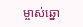ម្ចាស់ឆ្នោ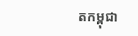តកម្ពុជា